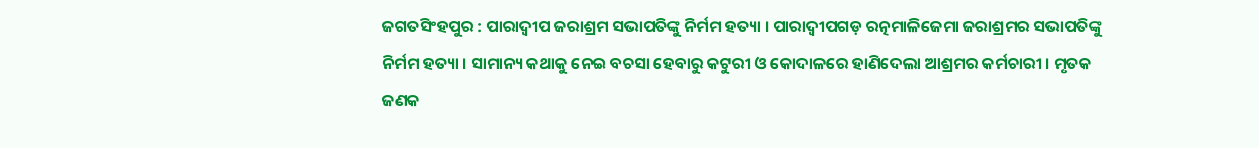ଜଗତସିଂହପୁର : ପାରାଦ୍ବୀପ ଜରାଶ୍ରମ ସଭାପତିଙ୍କୁ ନିର୍ମମ ହତ୍ୟା । ପାରାଦ୍ବୀପଗଡ଼ ରତ୍ନମାଳିଜେମା ଜରାଶ୍ରମର ସଭାପତିଙ୍କୁ ନିର୍ମମ ହତ୍ୟା । ସାମାନ୍ୟ କଥାକୁ ନେଇ ବଚସା ହେବାରୁ କଟୁରୀ ଓ କୋଦାଳରେ ହାଣିଦେଲା ଆଶ୍ରମର କର୍ମଚାରୀ । ମୃତକ ଜଣକ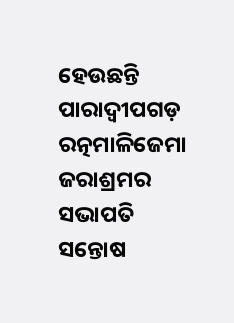ହେଉଛନ୍ତି ପାରାଦ୍ବୀପଗଡ଼ ରତ୍ନମାଳିଜେମା ଜରାଶ୍ରମର ସଭାପତି ସନ୍ତୋଷ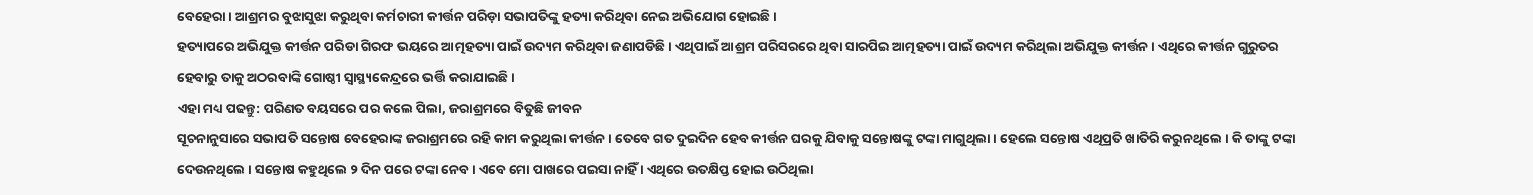ବେହେରା । ଆଶ୍ରମର ବୁଝାସୁଝା କରୁଥିବା କର୍ମଚାରୀ କୀର୍ତ୍ତନ ପରିଡ଼ା ସଭାପତିଙ୍କୁ ହତ୍ୟା କରିଥିବା ନେଇ ଅଭିଯୋଗ ହୋଇଛି ।
ହତ୍ୟାପରେ ଅଭିଯୁକ୍ତ କୀର୍ତ୍ତନ ପରିଡା ଗିରଫ ଭୟରେ ଆତ୍ମହତ୍ୟା ପାଇଁ ଉଦ୍ୟମ କରିଥିବା ଜଣାପଡିଛି । ଏଥିପାଇଁ ଆଶ୍ରମ ପରିସରରେ ଥିବା ସାରପିଇ ଆତ୍ମହତ୍ୟା ପାଇଁ ଉଦ୍ୟମ କରିଥିଲା ଅଭିଯୁକ୍ତ କୀର୍ତ୍ତନ । ଏଥିରେ କୀର୍ତ୍ତନ ଗୁରୁତର ହେବାରୁ ତାକୁ ଅଠରବାଙ୍କି ଗୋଷ୍ଠୀ ସ୍ବାସ୍ଥ୍ୟକେନ୍ଦ୍ରରେ ଭର୍ତ୍ତି କରାଯାଇଛି ।
ଏହା ମଧ୍ୟ ପଢନ୍ତୁ: ପରିଣତ ବୟସରେ ପର କଲେ ପିଲା, ଜରାଶ୍ରମରେ ବିତୁଛି ଜୀବନ
ସୂଚନାନୁସାରେ ସଭାପତି ସନ୍ତୋଷ ବେହେରାଙ୍କ ଜରାଶ୍ରମରେ ରହି କାମ କରୁଥିଲା କୀର୍ତ୍ତନ । ତେବେ ଗତ ଦୁଇଦିନ ହେବ କୀର୍ତ୍ତନ ଘରକୁ ଯିବାକୁ ସନ୍ତୋଷଙ୍କୁ ଟଙ୍କା ମାଗୁଥିଲା । ହେଲେ ସନ୍ତୋଷ ଏଥିପ୍ରତି ଖାତିରି କରୁନଥିଲେ । କି ତାଙ୍କୁ ଟଙ୍କା ଦେଉନଥିଲେ । ସନ୍ତୋଷ କହୁଥିଲେ ୨ ଦିନ ପରେ ଟଙ୍କା ନେବ । ଏବେ ମୋ ପାଖରେ ପଇସା ନାହିଁ । ଏଥିରେ ଉତକ୍ଷିପ୍ତ ହୋଇ ଉଠିଥିଲା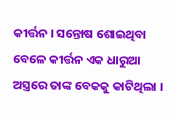କୀର୍ତ୍ତନ । ସନ୍ତୋଷ ଶୋଇଥିବା ବେଳେ କୀର୍ତ୍ତନ ଏକ ଧାରୁଆ ଅସ୍ତ୍ରରେ ତାଙ୍କ ବେକକୁ କାଟିଥିଲା ।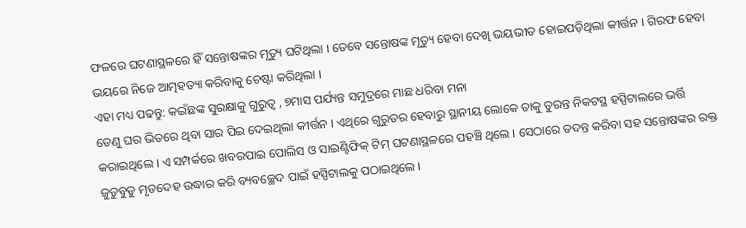ଫଳରେ ଘଟଣାସ୍ଥଳରେ ହିଁ ସନ୍ତୋଷଙ୍କର ମୃତ୍ୟୁ ଘଟିଥିଲା । ତେବେ ସନ୍ତୋଷଙ୍କ ମୃତ୍ୟୁ ହେବା ଦେଖି ଭୟଭୀତ ହୋଇପଡ଼ିଥିଲା କୀର୍ତ୍ତନ । ଗିରଫ ହେବା ଭୟରେ ନିଜେ ଆତ୍ମହତ୍ୟା କରିବାକୁ ଚେଷ୍ଟା କରିଥିଲା ।
ଏହା ମଧ୍ୟ ପଢନ୍ତୁ: କଇଁଛଙ୍କ ସୁରକ୍ଷାକୁ ଗୁରୁତ୍ବ , ୭ମାସ ପର୍ଯ୍ୟନ୍ତ ସମୁଦ୍ରରେ ମାଛ ଧରିବା ମନା
ତେଣୁ ଘର ଭିତରେ ଥିବା ସାର ପିଇ ଦେଇଥିଲା କୀର୍ତ୍ତନ । ଏଥିରେ ଗୁରୁତର ହେବାରୁ ସ୍ଥାନୀୟ ଲୋକେ ତାକୁ ତୁରନ୍ତ ନିକଟସ୍ଥ ହସ୍ପିଟାଲରେ ଭର୍ତ୍ତି କରାଇଥିଲେ । ଏ ସମ୍ପର୍କରେ ଖବରପାଇ ପୋଲିସ ଓ ସାଇଣ୍ଟିଫିକ୍ ଟିମ୍ ଘଟଣାସ୍ଥଳରେ ପହଞ୍ଚି ଥିଲେ । ସେଠାରେ ତଦନ୍ତ କରିବା ସହ ସନ୍ତୋଷଙ୍କର ରକ୍ତ ଜୁଡୁବୁଡୁ ମୃତଦେହ ଉଦ୍ଧାର କରି ବ୍ୟବଚ୍ଛେଦ ପାଇଁ ହସ୍ପିଟାଲକୁ ପଠାଇଥିଲେ ।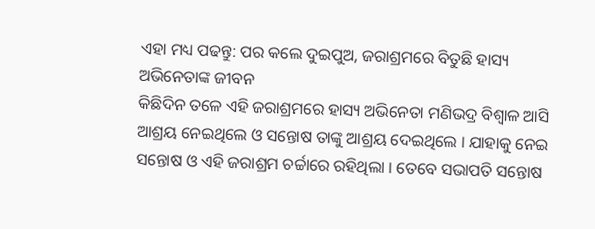ଏହା ମଧ୍ୟ ପଢନ୍ତୁ: ପର କଲେ ଦୁଇପୁଅ, ଜରାଶ୍ରମରେ ବିତୁଛି ହାସ୍ୟ ଅଭିନେତାଙ୍କ ଜୀବନ
କିଛିଦିନ ତଳେ ଏହି ଜରାଶ୍ରମରେ ହାସ୍ୟ ଅଭିନେତା ମଣିଭଦ୍ର ବିଶ୍ଵାଳ ଆସି ଆଶ୍ରୟ ନେଇଥିଲେ ଓ ସନ୍ତୋଷ ତାଙ୍କୁ ଆଶ୍ରୟ ଦେଇଥିଲେ । ଯାହାକୁ ନେଇ ସନ୍ତୋଷ ଓ ଏହି ଜରାଶ୍ରମ ଚର୍ଚ୍ଚାରେ ରହିଥିଲା । ତେବେ ସଭାପତି ସନ୍ତୋଷ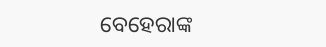ବେହେରାଙ୍କ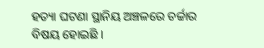ହତ୍ୟା ଘଟଣା ସ୍ଥାନିୟ ଅଞ୍ଚଳରେ ଚର୍ଚ୍ଚାର ବିଷୟ ହୋଇଛି ।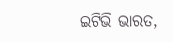ଇଟିଭି ଭାରତ,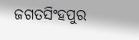ଜଗତସିଂହପୁର